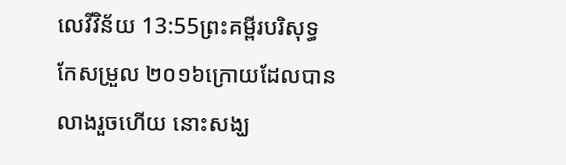លេវីវិន័យ 13:55ព្រះគម្ពីរបរិសុទ្ធកែសម្រួល ២០១៦ក្រោយដែលបានលាងរួចហើយ នោះសង្ឃ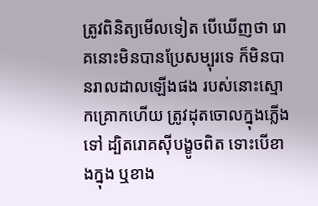ត្រូវពិនិត្យមើលទៀត បើឃើញថា រោគនោះមិនបានប្រែសម្បុរទេ ក៏មិនបានរាលដាលឡើងផង របស់នោះស្មោកគ្រោកហើយ ត្រូវដុតចោលក្នុងភ្លើងទៅ ដ្បិតរោគស៊ីបង្ខូចពិត ទោះបើខាងក្នុង ឬខាង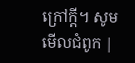ក្រៅក្តី។ សូមមើលជំពូក |